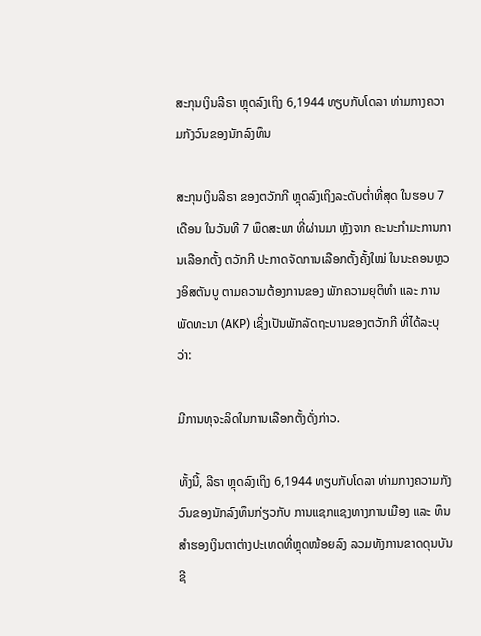ສະກຸນເງິນລີຣາ ຫຼຸດລົງເຖິງ 6,1944 ທຽບກັບໂດລາ ທ່າມກາງຄວາມກັງວົນຂອງນັກລົງທຶນ

ສະກຸນເງິນລີຣາ ຂອງຕວັກກີ ຫຼຸດລົງເຖິງລະດັບຕໍ່າທີ່ສຸດ ໃນຮອບ 7 ເດືອນ ໃນວັນທີ 7 ພຶດສະພາ ທີ່ຜ່ານມາ ຫຼັງຈາກ ຄະນະກຳມະການການເລືອກຕັ້ງ ຕວັກກີ ປະກາດຈັດການເລືອກຕັ້ງຄັ້ງໃໝ່ ໃນນະຄອນຫຼວງອິສຕັນບູ ຕາມຄວາມຕ້ອງການຂອງ ພັກຄວາມຍຸຕິທຳ ແລະ ການພັດທະນາ (AKP) ເຊິ່ງເປັນພັກລັດຖະບານຂອງຕວັກກີ ທີ່ໄດ້ລະບຸວ່າ:

ມີການທຸຈະລິດໃນການເລືອກຕັ້ງດັ່ງກ່າວ.

ທັ້ງນີ້, ລີຣາ ຫຼຸດລົງເຖິງ 6,1944 ທຽບກັບໂດລາ ທ່າມກາງຄວາມກັງວົນຂອງນັກລົງທຶນກ່ຽວກັບ ການແຊກແຊງທາງການເມືອງ ແລະ ທຶນສຳຮອງເງິນຕາຕ່າງປະເທດທີ່ຫຼຸດໜ້ອຍລົງ ລວມທັງການຂາດດຸນບັນຊີ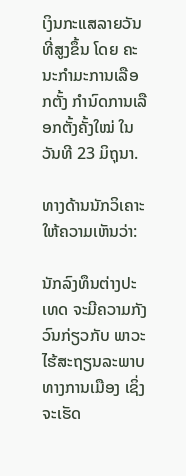ເງິນກະແສລາຍວັນທີ່ສູງຂຶ້ນ ໂດຍ ຄະນະກຳມະການເລືອກຕັ້ງ ກຳນົດການເລືອກຕັ້ງຄັ້ງໃໝ່ ໃນວັນທີ 23 ມິຖຸນາ.

ທາງດ້ານນັກວິເຄາະ ໃຫ້ຄວາມເຫັນວ່າ:

ນັກລົງທຶນຕ່າງປະເທດ ຈະມີຄວາມກັງວົນກ່ຽວກັບ ພາວະໄຮ້ສະຖຽນລະພາບທາງການເມືອງ ເຊິ່ງຈະເຮັດ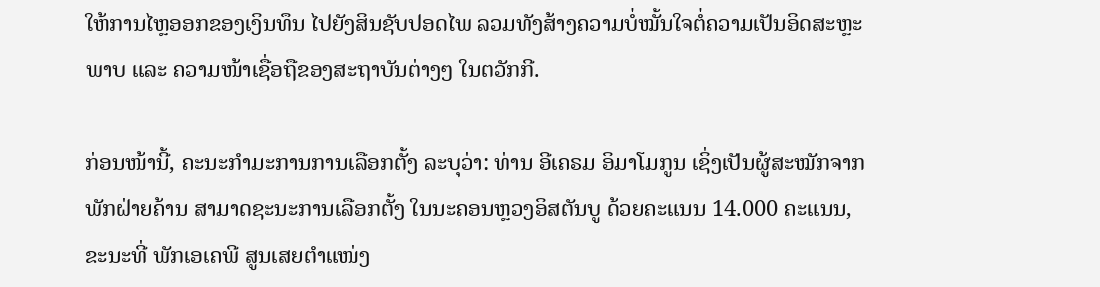ໃຫ້ການໄຫຼອອກຂອງເງິນທຶນ ໄປຍັງສິນຊັບປອດໄພ ລວມທັງສ້າງຄວາມບໍ່ໝັ້ນໃຈຕໍ່ຄວາມເປັນອິດສະຫຼະພາບ ແລະ ຄວາມໜ້າເຊື່ອຖືຂອງສະຖາບັນຕ່າງໆ ໃນຕວັກກີ.

ກ່ອນໜ້ານີ້, ຄະນະກຳມະການການເລືອກຕັ້ງ ລະບຸວ່າ: ທ່ານ ອີເຄຣມ ອິມາໂມກູນ ເຊິ່ງເປັນຜູ້ສະໝັກຈາກພັກຝ່າຍຄ້ານ ສາມາດຊະນະການເລືອກຕັ້ງ ໃນນະຄອນຫຼວງອິສຕັນບູ ດ້ວຍຄະແນນ 14.000 ຄະແນນ, ຂະນະທີ່ ພັກເອເຄພີ ສູນເສຍຕຳແໜ່ງ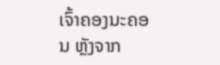ເຈົ້າຄອງນະຄອນ ຫຼັງຈາກ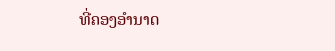ທີ່ຄອງອຳນາດ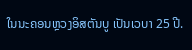ໃນນະຄອນຫຼວງອິສຕັນບູ ເປັນເວບາ 25 ປີ.